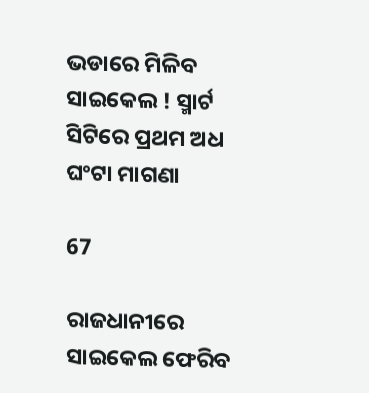ଭଡାରେ ମିଳିବ ସାଇକେଲ ! ସ୍ମାର୍ଟ ସିଟିରେ ପ୍ରଥମ ଅଧ ଘଂଟା ମାଗଣା

67

ରାଜଧାନୀରେ ସାଇକେଲ ଫେରିବ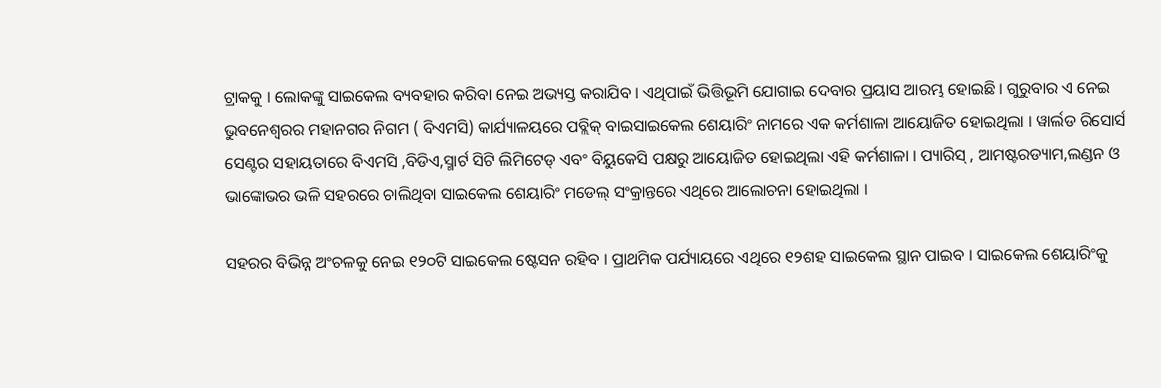ଟ୍ରାକକୁ । ଲୋକଙ୍କୁ ସାଇକେଲ ବ୍ୟବହାର କରିବା ନେଇ ଅଭ୍ୟସ୍ତ କରାଯିବ । ଏଥିପାଇଁ ଭିତ୍ତିଭୂମି ଯୋଗାଇ ଦେବାର ପ୍ରୟାସ ଆରମ୍ଭ ହୋଇଛି । ଗୁରୁବାର ଏ ନେଇ ଭୁବନେଶ୍ୱରର ମହାନଗର ନିଗମ ( ବିଏମସି) କାର୍ଯ୍ୟାଳୟରେ ପବ୍ଲିକ୍ ବାଇସାଇକେଲ ଶେୟାରିଂ ନାମରେ ଏକ କର୍ମଶାଳା ଆୟୋଜିତ ହୋଇଥିଲା । ୱାର୍ଲଡ ରିସୋର୍ସ ସେଣ୍ଟର ସହାୟତାରେ ବିଏମସି ,ବିଡିଏ,ସ୍ମାର୍ଟ ସିଟି ଲିମିଟେଡ୍ ଏବଂ ବିୟୁକେସି ପକ୍ଷରୁ ଆୟୋଜିତ ହୋଇଥିଲା ଏହି କର୍ମଶାଳା । ପ୍ୟାରିସ୍ , ଆମଷ୍ଟରଡ୍ୟାମ,ଲଣ୍ଡନ ଓ ଭାଙ୍କୋଭର ଭଳି ସହରରେ ଚାଲିଥିବା ସାଇକେଲ ଶେୟାରିଂ ମଡେଲ୍ ସଂକ୍ରାନ୍ତରେ ଏଥିରେ ଆଲୋଚନା ହୋଇଥିଲା ।

ସହରର ବିଭିନ୍ନ ଅଂଚଳକୁ ନେଇ ୧୨୦ଟି ସାଇକେଲ ଷ୍ଟେସନ ରହିବ । ପ୍ରାଥମିକ ପର୍ଯ୍ୟାୟରେ ଏଥିରେ ୧୨ଶହ ସାଇକେଲ ସ୍ଥାନ ପାଇବ । ସାଇକେଲ ଶେୟାରିଂକୁ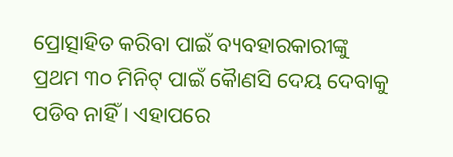ପ୍ରୋତ୍ସାହିତ କରିବା ପାଇଁ ବ୍ୟବହାରକାରୀଙ୍କୁ ପ୍ରଥମ ୩୦ ମିନିଟ୍ ପାଇଁ କୈାଣସି ଦେୟ ଦେବାକୁ ପଡିବ ନାହିଁ । ଏହାପରେ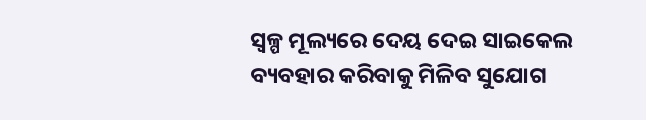ସ୍ୱଳ୍ପ ମୂଲ୍ୟରେ ଦେୟ ଦେଇ ସାଇକେଲ ବ୍ୟବହାର କରିବାକୁ ମିଳିବ ସୁଯୋଗ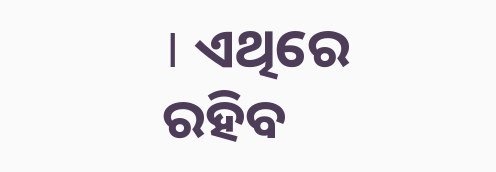। ଏଥିରେ ରହିବ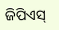ଜିପିଏସ୍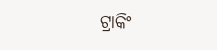ଟ୍ରାକିଂ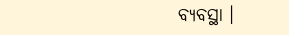ବ୍ୟବସ୍ଥା ।